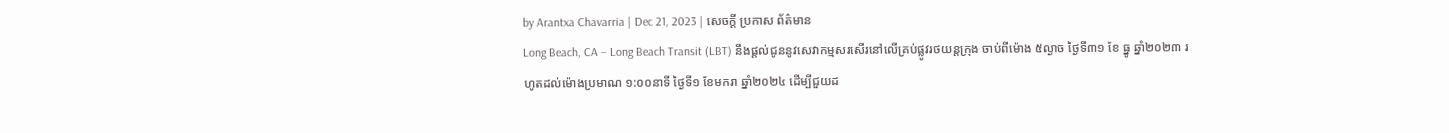by Arantxa Chavarria | Dec 21, 2023 | សេចក្តី ប្រកាស ព័ត៌មាន
Long Beach, CA – Long Beach Transit (LBT) នឹងផ្តល់ជូននូវសេវាកម្មសរសើរនៅលើគ្រប់ផ្លូវរថយន្តក្រុង ចាប់ពីម៉ោង ៥ល្ងាច ថ្ងៃទី៣១ ខែ ធ្នូ ឆ្នាំ២០២៣ រហូតដល់ម៉ោងប្រមាណ ១:០០នាទី ថ្ងៃទី១ ខែមករា ឆ្នាំ២០២៤ ដើម្បីជួយដ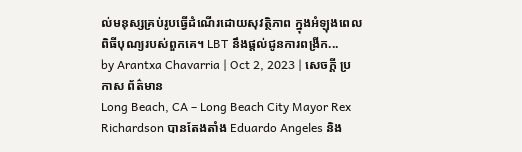ល់មនុស្សគ្រប់រូបធ្វើដំណើរដោយសុវត្ថិភាព ក្នុងអំឡុងពេលពិធីបុណ្យរបស់ពួកគេ។ LBT នឹងផ្តល់ជូនការពង្រីក...
by Arantxa Chavarria | Oct 2, 2023 | សេចក្តី ប្រកាស ព័ត៌មាន
Long Beach, CA – Long Beach City Mayor Rex Richardson បានតែងតាំង Eduardo Angeles និង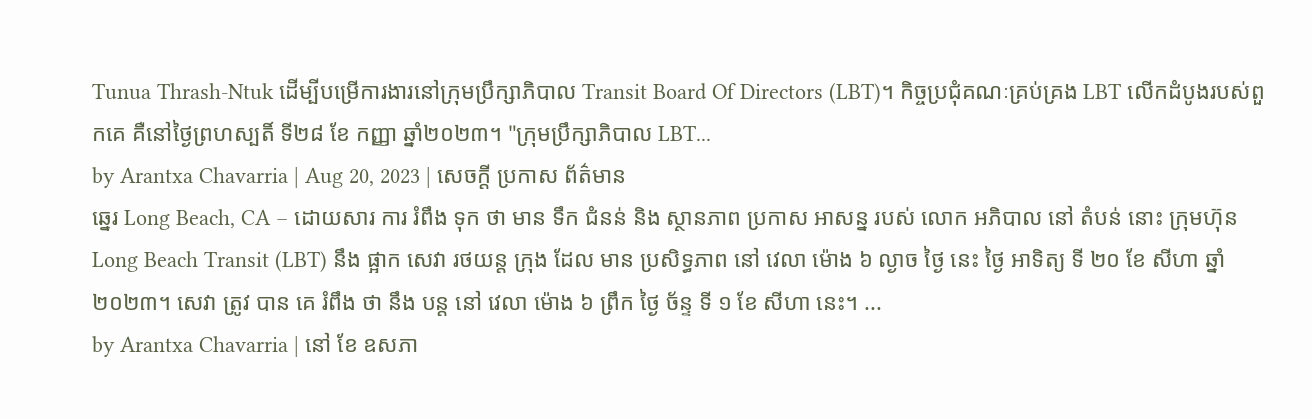Tunua Thrash-Ntuk ដើម្បីបម្រើការងារនៅក្រុមប្រឹក្សាភិបាល Transit Board Of Directors (LBT)។ កិច្ចប្រជុំគណៈគ្រប់គ្រង LBT លើកដំបូងរបស់ពួកគេ គឺនៅថ្ងៃព្រហស្បតិ៍ ទី២៨ ខែ កញ្ញា ឆ្នាំ២០២៣។ "ក្រុមប្រឹក្សាភិបាល LBT...
by Arantxa Chavarria | Aug 20, 2023 | សេចក្តី ប្រកាស ព័ត៌មាន
ឆ្នេរ Long Beach, CA – ដោយសារ ការ រំពឹង ទុក ថា មាន ទឹក ជំនន់ និង ស្ថានភាព ប្រកាស អាសន្ន របស់ លោក អភិបាល នៅ តំបន់ នោះ ក្រុមហ៊ុន Long Beach Transit (LBT) នឹង ផ្អាក សេវា រថយន្ត ក្រុង ដែល មាន ប្រសិទ្ធភាព នៅ វេលា ម៉ោង ៦ ល្ងាច ថ្ងៃ នេះ ថ្ងៃ អាទិត្យ ទី ២០ ខែ សីហា ឆ្នាំ ២០២៣។ សេវា ត្រូវ បាន គេ រំពឹង ថា នឹង បន្ត នៅ វេលា ម៉ោង ៦ ព្រឹក ថ្ងៃ ច័ន្ទ ទី ១ ខែ សីហា នេះ។ ...
by Arantxa Chavarria | នៅ ខែ ឧសភា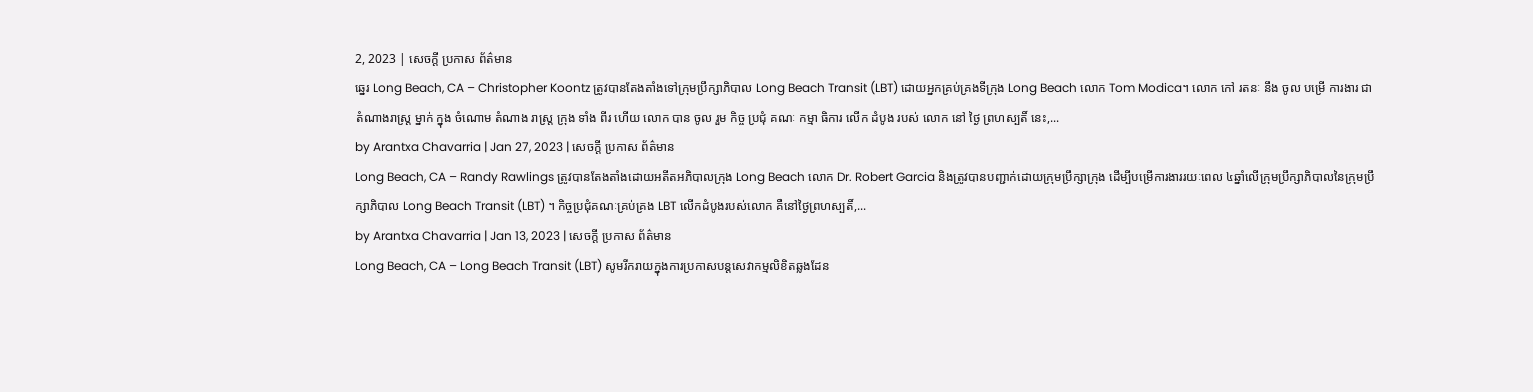2, 2023 | សេចក្តី ប្រកាស ព័ត៌មាន
ឆ្នេរ Long Beach, CA – Christopher Koontz ត្រូវបានតែងតាំងទៅក្រុមប្រឹក្សាភិបាល Long Beach Transit (LBT) ដោយអ្នកគ្រប់គ្រងទីក្រុង Long Beach លោក Tom Modica។ លោក កៅ រតនៈ នឹង ចូល បម្រើ ការងារ ជា តំណាងរាស្ត្រ ម្នាក់ ក្នុង ចំណោម តំណាង រាស្ត្រ ក្រុង ទាំង ពីរ ហើយ លោក បាន ចូល រួម កិច្ច ប្រជុំ គណៈ កម្មា ធិការ លើក ដំបូង របស់ លោក នៅ ថ្ងៃ ព្រហស្បតិ៍ នេះ,...
by Arantxa Chavarria | Jan 27, 2023 | សេចក្តី ប្រកាស ព័ត៌មាន
Long Beach, CA – Randy Rawlings ត្រូវបានតែងតាំងដោយអតីតអភិបាលក្រុង Long Beach លោក Dr. Robert Garcia និងត្រូវបានបញ្ជាក់ដោយក្រុមប្រឹក្សាក្រុង ដើម្បីបម្រើការងាររយៈពេល ៤ឆ្នាំលើក្រុមប្រឹក្សាភិបាលនៃក្រុមប្រឹក្សាភិបាល Long Beach Transit (LBT) ។ កិច្ចប្រជុំគណៈគ្រប់គ្រង LBT លើកដំបូងរបស់លោក គឺនៅថ្ងៃព្រហស្បតិ៍,...
by Arantxa Chavarria | Jan 13, 2023 | សេចក្តី ប្រកាស ព័ត៌មាន
Long Beach, CA – Long Beach Transit (LBT) សូមរីករាយក្នុងការប្រកាសបន្តសេវាកម្មលិខិតឆ្លងដែន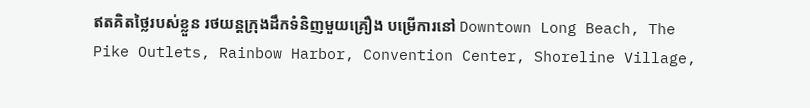ឥតគិតថ្លៃរបស់ខ្លួន រថយន្តក្រុងដឹកទំនិញមួយគ្រឿង បម្រើការនៅ Downtown Long Beach, The Pike Outlets, Rainbow Harbor, Convention Center, Shoreline Village,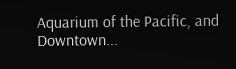Aquarium of the Pacific, and Downtown...